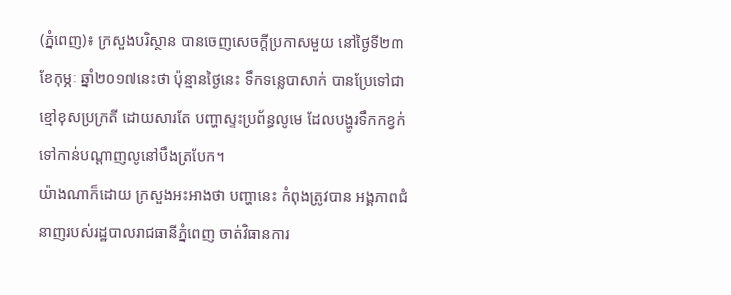(ភ្នំពេញ)៖ ក្រសួងបរិស្ថាន បានចេញសេចក្តីប្រកាសមួយ នៅថ្ងៃទី២៣ ខែកុម្ភៈ ឆ្នាំ២០១៧នេះថា ប៉ុន្មានថ្ងៃនេះ ទឹកទន្លេបាសាក់ បានប្រែទៅជាខ្មៅខុសប្រក្រតី ដោយសារតែ បញ្ហាស្ទះប្រព័ន្ធលូមេ ដែលបង្ហូរទឹកកខ្វក់ទៅកាន់បណ្តាញលូនៅបឹងត្របែក។
យ៉ាងណាក៏ដោយ ក្រសួងអះអាងថា បញ្ហានេះ កំពុងត្រូវបាន អង្គភាពជំនាញរបស់រដ្ឋបាលរាជធានីភ្នំពេញ ចាត់វិធានការ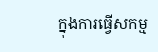ក្នុងការធ្វើសកម្ម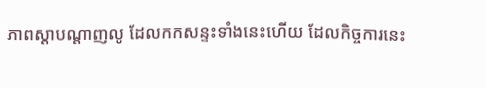ភាពស្តាបណ្តាញលូ ដែលកកសន្ទះទាំងនេះហើយ ដែលកិច្ចការនេះ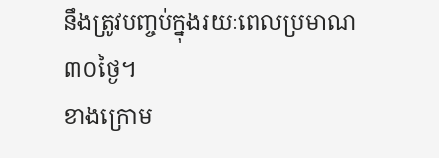នឹងត្រូវបញ្ចប់ក្នុងរយៈពេលប្រមាណ៣០ថ្ងៃ។
ខាងក្រោម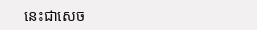នេះជាសេច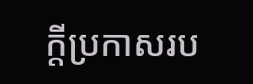ក្តីប្រកាសរប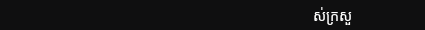ស់ក្រសួ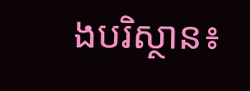ងបរិស្ថាន៖